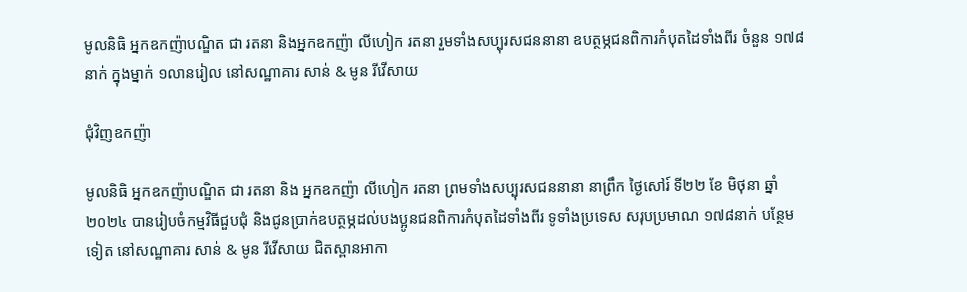មូលនិធិ អ្នកឧកញ៉ាបណ្ឌិត ជា រតនា និងអ្នកឧកញ៉ា លីហៀក រតនា រួមទាំងសប្បុរសជននានា ឧបត្ថម្ភជនពិការកំបុតដៃទាំងពីរ ចំនួន ១៧៨នាក់ ក្នុងម្នាក់ ១លានរៀល នៅសណ្ឋាគារ សាន់ & មូន រីវើសាយ

ជុំវិញឧកញ៉ា

មូលនិធិ អ្នកឧកញ៉ាបណ្ឌិត ជា រតនា និង អ្នកឧកញ៉ា លីហៀក រតនា ព្រមទាំងសប្បុរសជននានា នាព្រឹក ថ្ងៃសៅរ៍ ទី២២ ខែ មិថុនា ឆ្នាំ២០២៤ បានរៀបចំកម្មវិធីជួបជុំ និងជូនប្រាក់ឧបត្ថម្ភដល់បងប្អូនជនពិការកំបុតដៃទាំងពីរ ទូទាំងប្រទេស សរុបប្រមាណ ១៧៨នាក់ បន្ថែមទៀត នៅសណ្ឋាគារ សាន់ & មូន រីវើសាយ ជិតស្ពានអាកា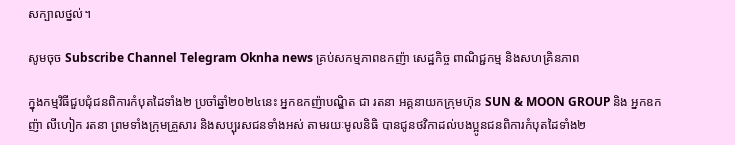សក្បាលថ្នល់។

សូមចុច Subscribe Channel Telegram Oknha news គ្រប់សកម្មភាពឧកញ៉ា សេដ្ឋកិច្ច ពាណិជ្ជកម្ម និងសហគ្រិនភាព

ក្នុងកម្មវិធីជួបជុំជនពិការកំបុតដៃទាំង២ ប្រចាំឆ្នាំ២០២៤នេះ អ្នកឧកញ៉ាបណ្ឌិត ជា រតនា អគ្គនាយកក្រុមហ៊ុន SUN & MOON GROUP និង អ្នកឧកញ៉ា លីហៀក រតនា ព្រមទាំងក្រុមគ្រួសារ និងសប្បុរសជនទាំងអស់ តាមរយៈមូលនិធិ បានជូនថវិកាដល់បងប្អូនជនពិការកំបុតដៃទាំង២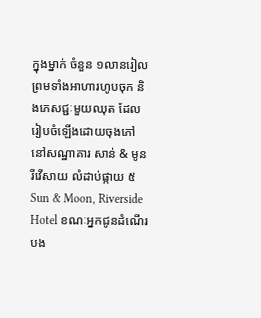ក្នុងម្នាក់ ចំនួន ១លានរៀល ព្រមទាំងអាហារហូបចុក និងភេសជ្ជៈមួយឈុត ដែលរៀបចំឡើងដោយចុងភៅ នៅសណ្ឋាគារ សាន់ & មូន រីវើសាយ លំដាប់ផ្កាយ ៥ Sun & Moon, Riverside Hotel ខណៈអ្នកជូនដំណើរបង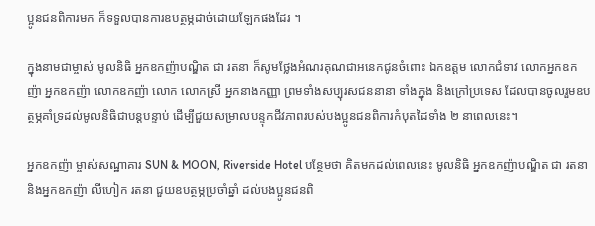ប្អូនជនពិការមក ក៏ទទួលបានការឧបត្ថម្ភដាច់ដោយឡែកផងដែរ ។

ក្នុងនាមជាម្ចាស់ មូលនិធិ អ្នកឧកញ៉ាបណ្ឌិត ជា រតនា ក៏សូមថ្លែងអំណរគុណជាអនេកជូនចំពោះ ឯកឧត្តម លោកជំទាវ លោកអ្នកឧកញ៉ា អ្នកឧកញ៉ា លោកឧកញ៉ា លោក លោកស្រី អ្នកនាងកញ្ញា ព្រមទាំងសប្បុរសជននានា ទាំងក្នុង និងក្រៅប្រទេស ដែលបានចូលរួមឧបត្ថម្ភគាំទ្រដល់មូលនិធិជាបន្តបន្ទាប់ ដើម្បីជួយសម្រាលបន្ទុកជីវភាពរបស់បងប្អូនជនពិការកំបុតដៃទាំង ២ នាពេលនេះ។

អ្នកឧកញ៉ា ម្ចាស់សណ្ឋាគារ SUN & MOON, Riverside Hotel បន្ថែមថា គិតមកដល់ពេលនេះ មូលនិធិ អ្នកឧកញ៉ាបណ្ឌិត ជា រតនា និងអ្នកឧកញ៉ា លីហៀក រតនា ជួយឧបត្ថម្ភប្រចាំឆ្នាំ ដល់បងប្អូនជនពិ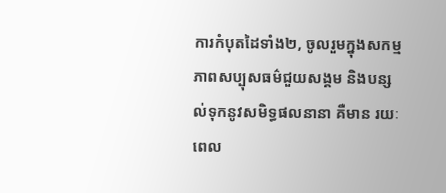ការកំបុតដៃទាំង២, ចូលរួមក្នុងសកម្មភាពសប្បុសធម៌ជួយសង្គម និងបន្សល់ទុកនូវសមិទ្ធផលនានា គឺមាន រយៈពេល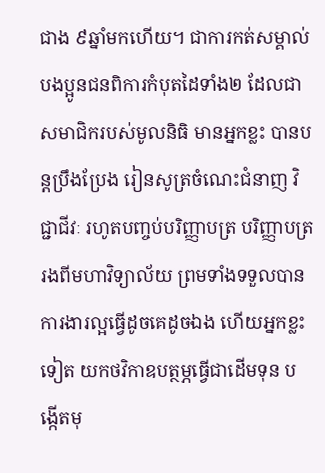ជាង ៩ឆ្នាំមកហើយ។ ជាការកត់សម្គាល់ បងប្អូនជនពិការកំបុតដៃទាំង២ ដែលជាសមាជិករបស់មូលនិធិ មានអ្នកខ្លះ បានបន្តប្រឹងប្រែង រៀនសូត្រចំណេះជំនាញ វិជ្ជាជីវៈ រហូតបញ្ចប់បរិញ្ញាបត្រ បរិញ្ញាបត្ររងពីមហាវិទ្យាល័យ ព្រមទាំងទទួលបានការងារល្អធ្វើដូចគេដូចឯង ហើយអ្នកខ្លះទៀត យកថវិកាឧបត្ថម្ភធ្វើជាដើមទុន បង្កើតមុ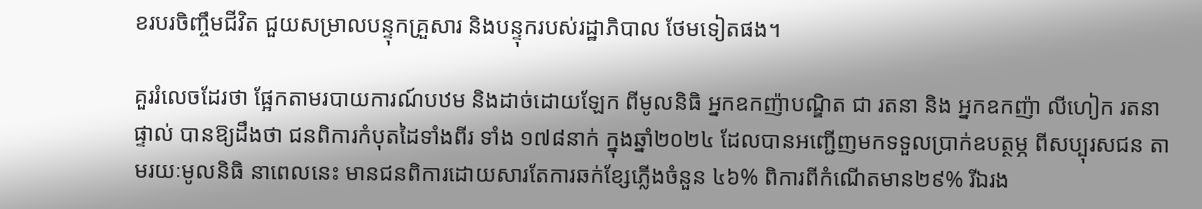ខរបរចិញ្ចឹមជីវិត ជួយសម្រាលបន្ទុកគ្រួសារ និងបន្ទុករបស់រដ្ឋាភិបាល ថែមទៀតផង។

គួររំលេចដែរថា ផ្អែកតាមរបាយការណ៍បឋម និងដាច់ដោយឡែក ពីមូលនិធិ អ្នកឧកញ៉ាបណ្ឌិត ជា រតនា និង អ្នកឧកញ៉ា លីហៀក រតនា ផ្ទាល់ បានឱ្យដឹងថា ជនពិការកំបុតដៃទាំងពីរ ទាំង ១៧៨នាក់ ក្នុងឆ្នាំ២០២៤ ដែលបានអញ្ជើញមកទទួលប្រាក់ឧបត្ថម្ភ ពីសប្បុរសជន តាមរយៈមូលនិធិ នាពេលនេះ មានជនពិការដោយសារតែការឆក់ខ្សែភ្លើងចំនួន ៤៦% ពិការពីកំណើតមាន២៩% រីឯរង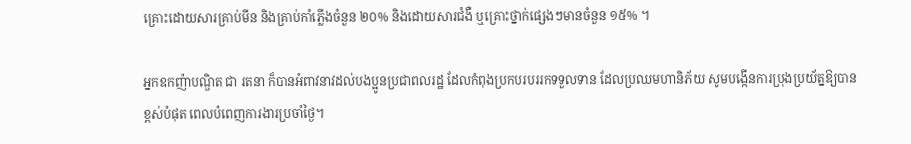គ្រោះដោយសារគ្រាប់មីន និងគ្រាប់កាំភ្លើងចំនួន ២០% និងដោយសារជំងឺ ឬគ្រោះថ្នាក់ផ្សេងៗមានចំនួន ១៥% ។

អ្នកឧកញ៉ាបណ្ឌិត ជា រតនា ក៏បានអំពាវនាវដល់បងប្អូនប្រជាពលរដ្ឋ ដែលកំពុងប្រកបរបររកទទួលទាន ដែលប្រឈមហានិភ័យ សូមបង្កើនការប្រុងប្រយ័ត្នឱ្យបានខ្ពស់បំផុត ពេលបំពេញការងារប្រចាំថ្ងៃ។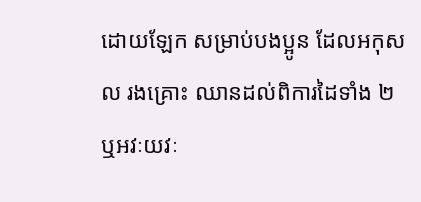ដោយឡែក សម្រាប់បងប្អូន ដែលអកុសល រងគ្រោះ ឈានដល់ពិការដៃទាំង ២ ឬអវៈយវៈ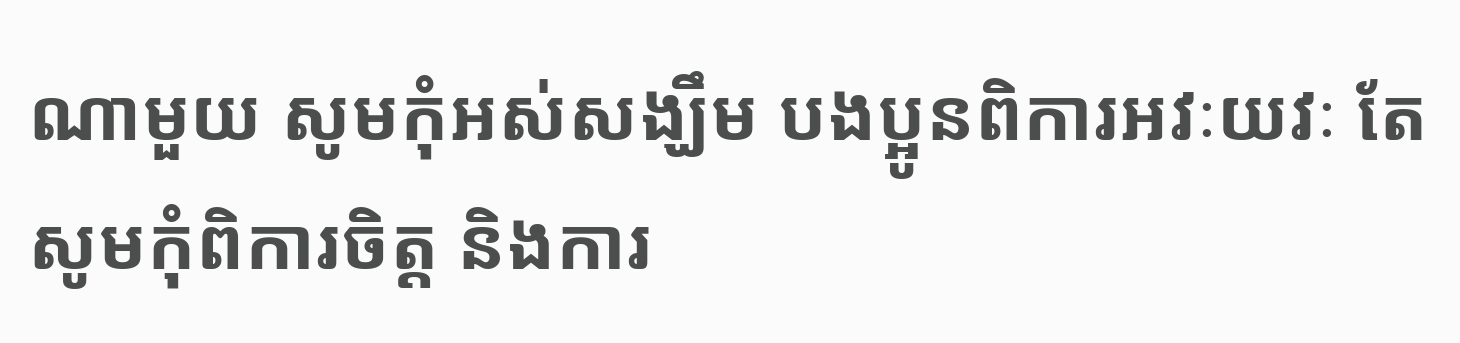ណាមួយ សូមកុំអស់សង្ឃឹម បងប្អូនពិការអវៈយវៈ តែសូមកុំពិការចិត្ត និងការ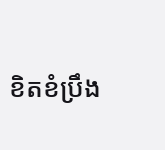ខិតខំប្រឹង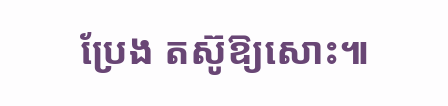ប្រែង តស៊ូឱ្យសោះ៕